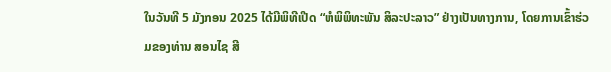ໃນວັນທີ 5 ມັງກອນ 2025 ໄດ້ມີພິທີເປີດ “ຫໍພິພິທະພັນ ສິລະປະລາວ” ຢ່າງເປັນທາງການ, ໂດຍການເຂົ້າຮ່ວມຂອງທ່ານ ສອນໄຊ ສີ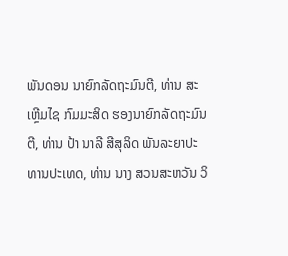ພັນດອນ ນາຍົກລັດຖະມົນຕີ, ທ່ານ ສະເຫຼີມໄຊ ກົມມະສິດ ຮອງນາຍົກລັດຖະມົນຕີ, ທ່ານ ປ້າ ນາລີ ສີສຸລິດ ພັນລະຍາປະທານປະເທດ, ທ່ານ ນາງ ສວນສະຫວັນ ວິ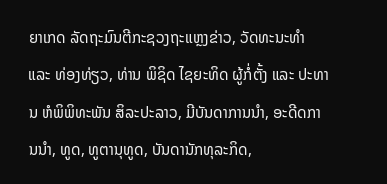ຍາເກດ ລັດຖະມົນຕີກະຊວງຖະແຫຼງຂ່າວ, ວັດທະນະທຳ ແລະ ທ່ອງທ່ຽວ, ທ່ານ ພິຊິດ ໄຊຍະທິດ ຜູ້ກໍ່ຕັ້ງ ແລະ ປະທານ ຫໍພິພິທະພັນ ສິລະປະລາວ, ມີບັນດາການນຳ, ອະດີດການນຳ, ທູດ, ທູຕານຸທູດ, ບັນດານັກທຸລະກິດ,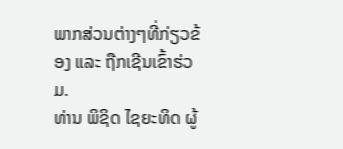ພາກສ່ວນຕ່າງໆທີ່ກ່ຽວຂ້ອງ ແລະ ຖືກເຊີນເຂົ້າຮ່ວມ.
ທ່ານ ພິຊິດ ໄຊຍະທິດ ຜູ້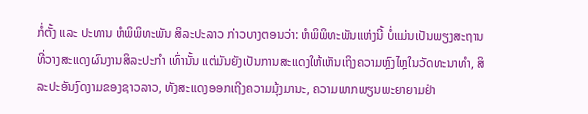ກໍ່ຕັ້ງ ແລະ ປະທານ ຫໍພິພິທະພັນ ສິລະປະລາວ ກ່າວບາງຕອນວ່າ: ຫໍພິພິທະພັນແຫ່ງນີ້ ບໍ່ແມ່ນເປັນພຽງສະຖານທີ່ວາງສະແດງຜົນງານສິລະປະກຳ ເທົ່ານັ້ນ ແຕ່ມັນຍັງເປັນການສະແດງໃຫ້ເຫັນເຖິງຄວາມຫຼົງໄຫຼໃນວັດທະນາທຳ, ສິລະປະອັນງົດງາມຂອງຊາວລາວ, ທັງສະແດງອອກເຖີງຄວາມມຸ້ງມານະ, ຄວາມພາກພຽນພະຍາຍາມຢ່າ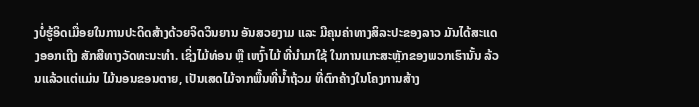ງບໍ່ຮູ້ອິດເມື່ອຍໃນການປະດິດສ້າງດ້ວຍຈິດວິນຍານ ອັນສວຍງາມ ແລະ ມີຄຸນຄ່າທາງສິລະປະຂອງລາວ ມັນໄດ້ສະແດງອອກເຖີງ ສັກສີທາງວັດທະນະທຳ. ເຊິ່ງໄມ້ທ່ອນ ຫຼື ເຫງົ້າໄມ້ ທີ່ນໍາມາໃຊ້ ໃນການແກະສະຫຼັກຂອງພວກເຮົານັ້ນ ລ້ວນແລ້ວແຕ່ແມ່ນ ໄມ້ນອນຂອນຕາຍ, ເປັນເສດໄມ້ຈາກພື້ນທີ່ນໍ້າຖ້ວມ ທີ່ຕົກຄ້າງໃນໂຄງການສ້າງ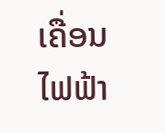ເຄື່ອນໄຟຟ້າ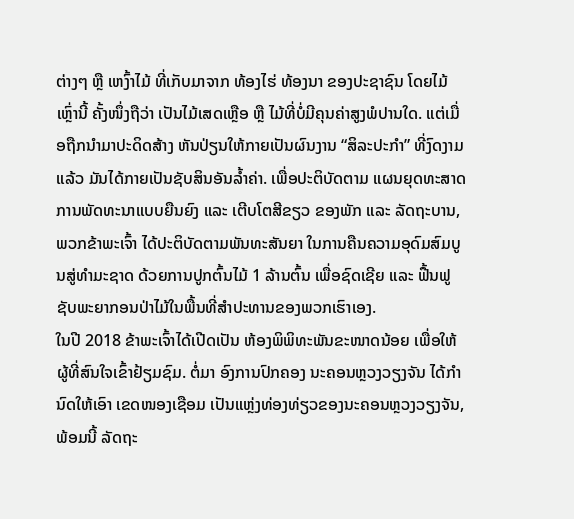ຕ່າງໆ ຫຼື ເຫງົ້າໄມ້ ທີ່ເກັບມາຈາກ ທ້ອງໄຮ່ ທ້ອງນາ ຂອງປະຊາຊົນ ໂດຍໄມ້ເຫຼົ່ານີ້ ຄັ້ງໜຶ່ງຖືວ່າ ເປັນໄມ້ເສດເຫຼືອ ຫຼື ໄມ້ທີ່ບໍ່ມີຄຸນຄ່າສູງພໍປານໃດ. ແຕ່ເມື່ອຖືກນໍາມາປະດິດສ້າງ ຫັນປ່ຽນໃຫ້ກາຍເປັນຜົນງານ “ສິລະປະກຳ” ທີ່ງົດງາມແລ້ວ ມັນໄດ້ກາຍເປັນຊັບສິນອັນລໍ້າຄ່າ. ເພື່ອປະຕິບັດຕາມ ແຜນຍຸດທະສາດການພັດທະນາແບບຍືນຍົງ ແລະ ເຕີບໂຕສີຂຽວ ຂອງພັກ ແລະ ລັດຖະບານ, ພວກຂ້າພະເຈົ້າ ໄດ້ປະຕິບັດຕາມພັນທະສັນຍາ ໃນການຄືນຄວາມອຸດົມສົມບູນສູ່ທຳມະຊາດ ດ້ວຍການປູກຕົ້ນໄມ້ 1 ລ້ານຕົ້ນ ເພື່ອຊົດເຊີຍ ແລະ ຟື້ນຟູຊັບພະຍາກອນປ່າໄມ້ໃນພື້ນທີ່ສໍາປະທານຂອງພວກເຮົາເອງ.
ໃນປີ 2018 ຂ້າພະເຈົ້າໄດ້ເປີດເປັນ ຫ້ອງພິພິທະພັນຂະໜາດນ້ອຍ ເພື່ອໃຫ້ຜູ້ທີ່ສົນໃຈເຂົ້າຢ້ຽມຊົມ. ຕໍ່ມາ ອົງການປົກຄອງ ນະຄອນຫຼວງວຽງຈັນ ໄດ້ກຳນົດໃຫ້ເອົາ ເຂດໜອງເຊືອມ ເປັນແຫຼ່ງທ່ອງທ່ຽວຂອງນະຄອນຫຼວງວຽງຈັນ, ພ້ອມນີ້ ລັດຖະ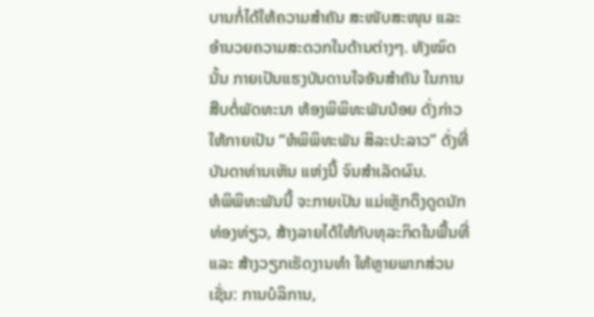ບານກໍ່ໄດ້ໃຫ້ຄວາມສໍາຄັນ ສະໜັບສະໜຸນ ແລະ ອໍານວຍຄວາມສະດວກໃນດ້ານຕ່າງໆ. ທັງໝົດນັ້ນ ກາຍເປັນແຮງບັນດານໃຈອັນສຳຄັນ ໃນການສືບຕໍ່ພັດທະນາ ຫ້ອງພິພິທະພັນນ້ອຍ ດັ່ງກ່າວໃຫ້ກາຍເປັນ “ຫໍພິພິທະພັນ ສິລະປະລາວ” ດັ່ງທີ່ບັນດາທ່ານເຫັນ ແຫ່ງນີ້ ຈົນສໍາເລັດຜົນ.
ຫໍພິພິທະພັນນີ້ ຈະກາຍເປັນ ແມ່ເຫຼັກດຶງດູດນັກທ່ອງທ່ຽວ, ສ້າງລາຍໄດ້ໃຫ້ກັບທຸລະກິດໃນພື້ນທີ່ ແລະ ສ້າງວຽກເຮັດງານທໍາ ໃຫ້ຫຼາຍພາກສ່ວນ ເຊັ່ນ: ການບໍລິການ,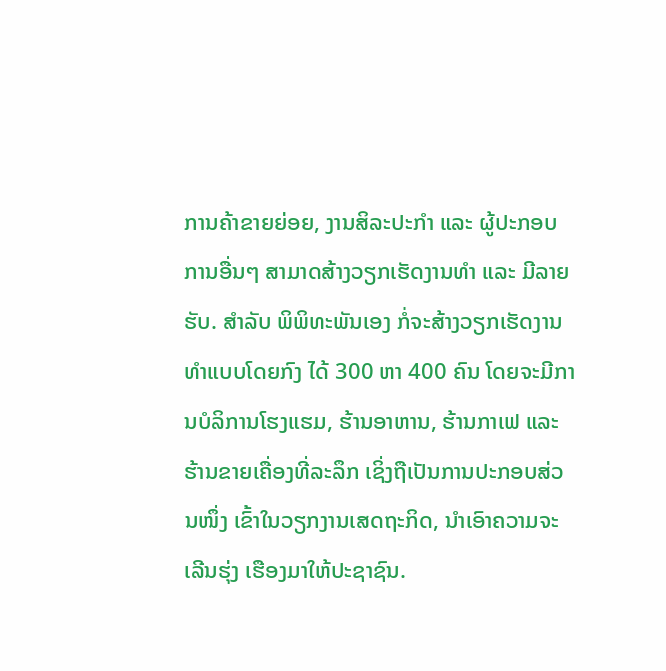ການຄ້າຂາຍຍ່ອຍ, ງານສິລະປະກຳ ແລະ ຜູ້ປະກອບການອື່ນໆ ສາມາດສ້າງວຽກເຮັດງານທຳ ແລະ ມີລາຍຮັບ. ສໍາລັບ ພິພິທະພັນເອງ ກໍ່ຈະສ້າງວຽກເຮັດງານທໍາແບບໂດຍກົງ ໄດ້ 300 ຫາ 400 ຄົນ ໂດຍຈະມີການບໍລິການໂຮງແຮມ, ຮ້ານອາຫານ, ຮ້ານກາເຟ ແລະ ຮ້ານຂາຍເຄື່ອງທີ່ລະລຶກ ເຊິ່ງຖືເປັນການປະກອບສ່ວນໜຶ່ງ ເຂົ້າໃນວຽກງານເສດຖະກິດ, ນໍາເອົາຄວາມຈະເລີນຮຸ່ງ ເຮືອງມາໃຫ້ປະຊາຊົນ.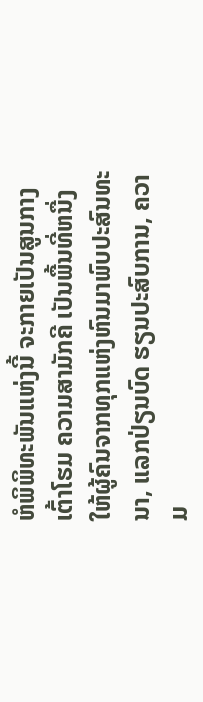ຫໍພິພິທະພັນແຫ່ງນີ້ ຈະກາຍເປັນສູນກາງເຕົ້າໂຮມ ຄວາມສາມັກຄີ ເປັນພື້ນທີ່ຫນື່ງ ໃຫ້ຜູ້ຄົນຈາກທຸກແຫ່ງຫົນມາພົບປະສົນທະນາ, ແລກປ່ຽນບົດ ຮຽນປະສົບການ, ຄວາມ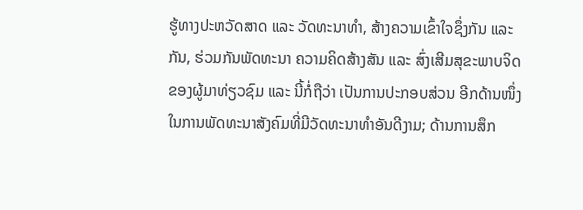ຮູ້ທາງປະຫວັດສາດ ແລະ ວັດທະນາທຳ, ສ້າງຄວາມເຂົ້າໃຈຊຶ່ງກັນ ແລະ ກັນ, ຮ່ວມກັນພັດທະນາ ຄວາມຄິດສ້າງສັນ ແລະ ສົ່ງເສີມສຸຂະພາບຈິດຂອງຜູ້ມາທ່ຽວຊົມ ແລະ ນີ້ກໍ່ຖືວ່າ ເປັນການປະກອບສ່ວນ ອີກດ້ານໜຶ່ງ ໃນການພັດທະນາສັງຄົມທີ່ມີວັດທະນາທຳອັນດີງາມ; ດ້ານການສຶກ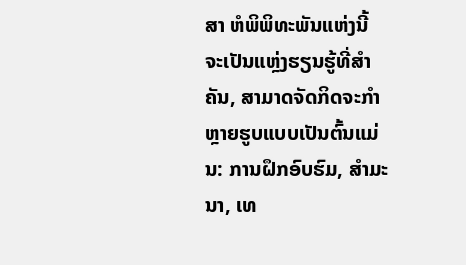ສາ ຫໍພິພິທະພັນແຫ່ງນີ້ ຈະເປັນແຫຼ່ງຮຽນຮູ້ທີ່ສໍາຄັນ, ສາມາດຈັດກິດຈະກຳຫຼາຍຮູບແບບເປັນຕົ້ນແມ່ນ: ການຝຶກອົບຮົມ, ສຳມະນາ, ເທ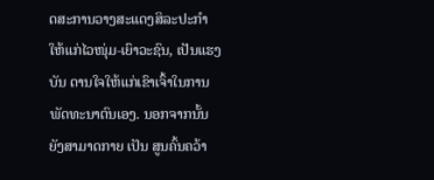ດສະການວາງສະແດງສິລະປະກຳ ໃຫ້ແກ່ໄວໜຸ່ມ-ເຍົາວະຊົນ, ເປັນແຮງບັນ ດານໃຈໃຫ້ແກ່ເຂົາເຈົ້າໃນການພັດທະນາຕົນເອງ. ນອກຈາກນັ້ນ ຍັງສາມາດກາຍ ເປັນ ສູນຄົ້ນຄວ້າ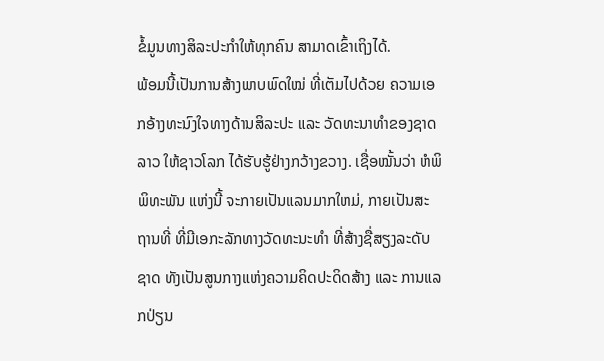ຂໍ້ມູນທາງສິລະປະກຳໃຫ້ທຸກຄົນ ສາມາດເຂົ້າເຖິງໄດ້.
ພ້ອມນີ້ເປັນການສ້າງພາບພົດໃໝ່ ທີ່ເຕັມໄປດ້ວຍ ຄວາມເອກອ້າງທະນົງໃຈທາງດ້ານສິລະປະ ແລະ ວັດທະນາທຳຂອງຊາດລາວ ໃຫ້ຊາວໂລກ ໄດ້ຮັບຮູ້ຢ່າງກວ້າງຂວາງ. ເຊື່ອໝັ້ນວ່າ ຫໍພິພິທະພັນ ແຫ່ງນີ້ ຈະກາຍເປັນແລນມາກໃຫມ່, ກາຍເປັນສະຖານທີ່ ທີ່ມີເອກະລັກທາງວັດທະນະທຳ ທີ່ສ້າງຊື່ສຽງລະດັບຊາດ ທັງເປັນສູນກາງແຫ່ງຄວາມຄິດປະດິດສ້າງ ແລະ ການແລກປ່ຽນ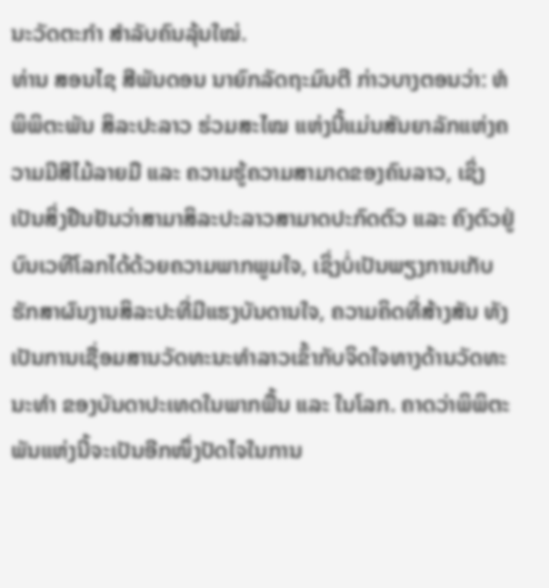ນະວັດຕະກຳ ສຳລັບຄົນລຸ້ນໃໝ່.
ທ່ານ ສອນໄຊ ສີພັນດອນ ນາຍົກລັດຖະມົນຕີ ກ່າວບາງຕອນວ່າ: ຫໍພິພິຕະພັນ ສິລະປະລາວ ຮ່ວມສະໄໝ ແຫ່ງນີ້ແມ່ນສັນຍາລັກແຫ່ງຄວາມມີສີໄມ້ລາຍມື ແລະ ຄວາມຮູ້ຄວາມສາມາດຂອງຄົນລາວ, ເຊິ່ງເປັນສິ່ງຢືນຢັນວ່າສາມາສິລະປະລາວສາມາດປະກົດຕົວ ແລະ ຄົງຕົວຢູ່ບົນເວທີໂລກໄດ້ດ້ວຍຄວາມພາກພູມໃຈ, ເຊິ່ງບໍ່ເປັນພຽງການເກັບຮັກສາຜົນງານສິລະປະທີ່ມີແຮງບັນດານໃຈ, ຄວາມຄິດທີ່ສ້າງສັນ ທັງເປັນການເຊື່ອມສານວັດທະນະທຳລາວເຂົ້າກັບຈິດໃຈທາງດ້ານວັດທະນະທຳ ຂອງບັນດາປະເທດໃນພາກພື້ນ ແລະ ໃນໂລກ. ຄາດວ່າພິພິຕະພັນແຫ່ງນີ້ຈະເປັນອີກໜຶ່ງປັດໄຈໃນການ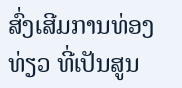ສົ່ງເສີມການທ່ອງທ່ຽວ ທີ່ເປັນສູນ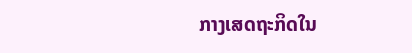ກາງເສດຖະກິດໃນ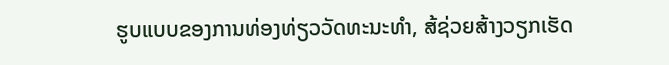ຮູບແບບຂອງການທ່ອງທ່ຽວວັດທະນະທຳ, ສ້ຊ່ວຍສ້າງວຽກເຮັດ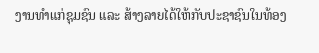ງານທຳແກ່ຊຸມຊົນ ແລະ ສ້າງລາຍໄດ້ໃຫ້ກັບປະຊາຊົນໃນທ້ອງ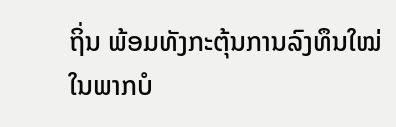ຖິ່ນ ພ້ອມທັງກະຕຸ້ນການລົງທຶນໃໝ່ໃນພາກບໍ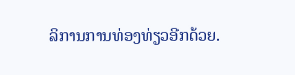ລິການການທ່ອງທ່ຽວອີກດ້ວຍ.